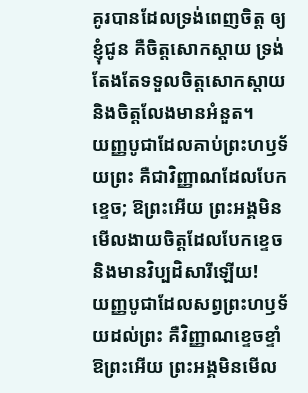គូរបានដែលទ្រង់ពេញចិត្ត ឲ្យខ្ញុំជូន គឺចិត្តសោកស្តាយ ទ្រង់តែងតែទទួលចិត្តសោកស្តាយ និងចិត្តលែងមានអំនួត។
យញ្ញបូជាដែលគាប់ព្រះហឫទ័យព្រះ គឺជាវិញ្ញាណដែលបែកខ្ទេច; ឱព្រះអើយ ព្រះអង្គមិនមើលងាយចិត្តដែលបែកខ្ទេច និងមានវិប្បដិសារីឡើយ!
យញ្ញបូជាដែលសព្វព្រះហឫទ័យដល់ព្រះ គឺវិញ្ញាណខ្ទេចខ្ទាំ ឱព្រះអើយ ព្រះអង្គមិនមើល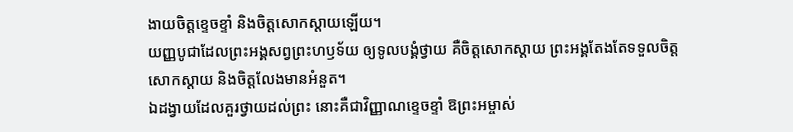ងាយចិត្តខ្ទេចខ្ទាំ និងចិត្តសោកស្ដាយឡើយ។
យញ្ញបូជាដែលព្រះអង្គសព្វព្រះហឫទ័យ ឲ្យទូលបង្គំថ្វាយ គឺចិត្តសោកស្ដាយ ព្រះអង្គតែងតែទទួលចិត្តសោកស្ដាយ និងចិត្តលែងមានអំនួត។
ឯដង្វាយដែលគួរថ្វាយដល់ព្រះ នោះគឺជាវិញ្ញាណខ្ទេចខ្ទាំ ឱព្រះអម្ចាស់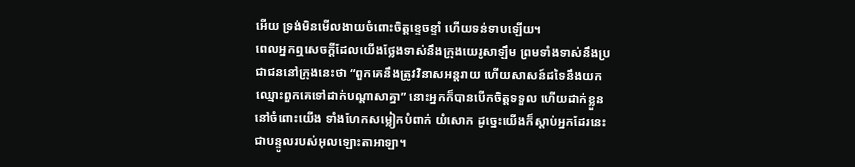អើយ ទ្រង់មិនមើលងាយចំពោះចិត្តខ្ទេចខ្ទាំ ហើយទន់ទាបឡើយ។
ពេលអ្នកឮសេចក្តីដែលយើងថ្លែងទាស់នឹងក្រុងយេរូសាឡឹម ព្រមទាំងទាស់នឹងប្រជាជននៅក្រុងនេះថា “ពួកគេនឹងត្រូវវិនាសអន្តរាយ ហើយសាសន៍ដទៃនឹងយកឈ្មោះពួកគេទៅដាក់បណ្តាសាគ្នា” នោះអ្នកក៏បានបើកចិត្តទទួល ហើយដាក់ខ្លួននៅចំពោះយើង ទាំងហែកសម្លៀកបំពាក់ យំសោក ដូច្នេះយើងក៏ស្តាប់អ្នកដែរនេះជាបន្ទូលរបស់អុលឡោះតាអាឡា។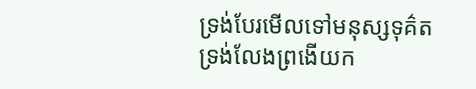ទ្រង់បែរមើលទៅមនុស្សទុគ៌ត ទ្រង់លែងព្រងើយក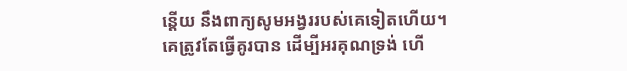ន្តើយ នឹងពាក្យសូមអង្វររបស់គេទៀតហើយ។
គេត្រូវតែធ្វើគូរបាន ដើម្បីអរគុណទ្រង់ ហើ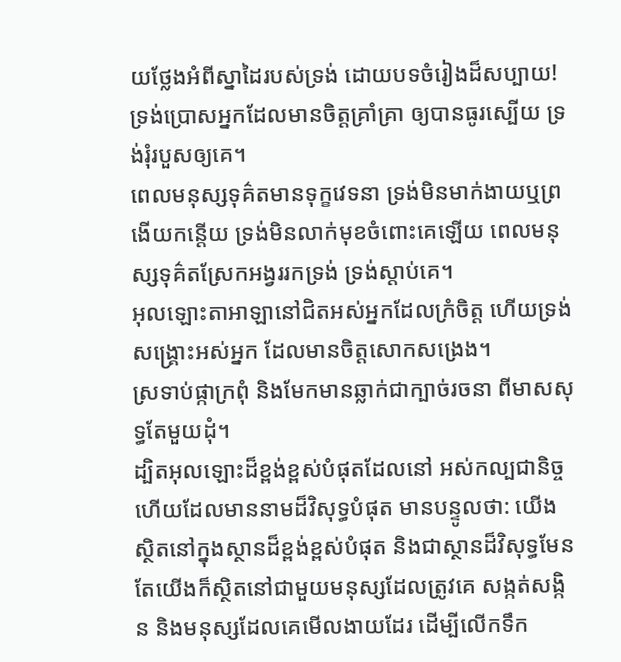យថ្លែងអំពីស្នាដៃរបស់ទ្រង់ ដោយបទចំរៀងដ៏សប្បាយ!
ទ្រង់ប្រោសអ្នកដែលមានចិត្តគ្រាំគ្រា ឲ្យបានធូរស្បើយ ទ្រង់រុំរបួសឲ្យគេ។
ពេលមនុស្សទុគ៌តមានទុក្ខវេទនា ទ្រង់មិនមាក់ងាយឬព្រងើយកន្តើយ ទ្រង់មិនលាក់មុខចំពោះគេឡើយ ពេលមនុស្សទុគ៌តស្រែកអង្វររកទ្រង់ ទ្រង់ស្តាប់គេ។
អុលឡោះតាអាឡានៅជិតអស់អ្នកដែលក្រំចិត្ត ហើយទ្រង់សង្គ្រោះអស់អ្នក ដែលមានចិត្តសោកសង្រេង។
ស្រទាប់ផ្កាក្រពុំ និងមែកមានឆ្លាក់ជាក្បាច់រចនា ពីមាសសុទ្ធតែមួយដុំ។
ដ្បិតអុលឡោះដ៏ខ្ពង់ខ្ពស់បំផុតដែលនៅ អស់កល្បជានិច្ច ហើយដែលមាននាមដ៏វិសុទ្ធបំផុត មានបន្ទូលថា: យើងស្ថិតនៅក្នុងស្ថានដ៏ខ្ពង់ខ្ពស់បំផុត និងជាស្ថានដ៏វិសុទ្ធមែន តែយើងក៏ស្ថិតនៅជាមួយមនុស្សដែលត្រូវគេ សង្កត់សង្កិន និងមនុស្សដែលគេមើលងាយដែរ ដើម្បីលើកទឹក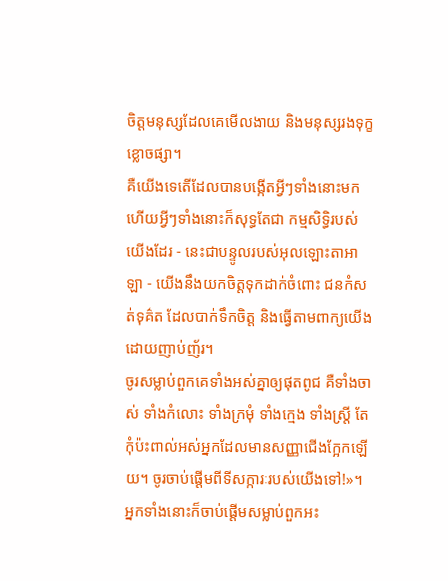ចិត្តមនុស្សដែលគេមើលងាយ និងមនុស្សរងទុក្ខខ្លោចផ្សា។
គឺយើងទេតើដែលបានបង្កើតអ្វីៗទាំងនោះមក ហើយអ្វីៗទាំងនោះក៏សុទ្ធតែជា កម្មសិទ្ធិរបស់យើងដែរ - នេះជាបន្ទូលរបស់អុលឡោះតាអាឡា - យើងនឹងយកចិត្តទុកដាក់ចំពោះ ជនកំសត់ទុគ៌ត ដែលបាក់ទឹកចិត្ត និងធ្វើតាមពាក្យយើង ដោយញាប់ញ័រ។
ចូរសម្លាប់ពួកគេទាំងអស់គ្នាឲ្យផុតពូជ គឺទាំងចាស់ ទាំងកំលោះ ទាំងក្រមុំ ទាំងក្មេង ទាំងស្ត្រី តែកុំប៉ះពាល់អស់អ្នកដែលមានសញ្ញាជើងក្អែកឡើយ។ ចូរចាប់ផ្ដើមពីទីសក្ការៈរបស់យើងទៅ!»។ អ្នកទាំងនោះក៏ចាប់ផ្ដើមសម្លាប់ពួកអះ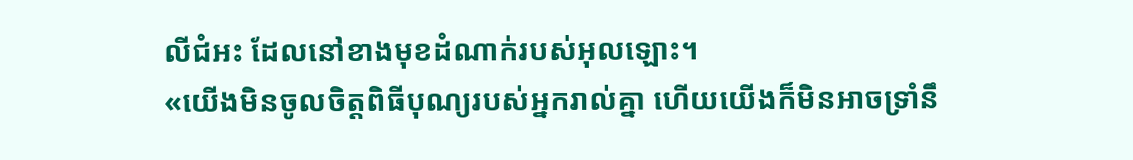លីជំអះ ដែលនៅខាងមុខដំណាក់របស់អុលឡោះ។
«យើងមិនចូលចិត្តពិធីបុណ្យរបស់អ្នករាល់គ្នា ហើយយើងក៏មិនអាចទ្រាំនឹ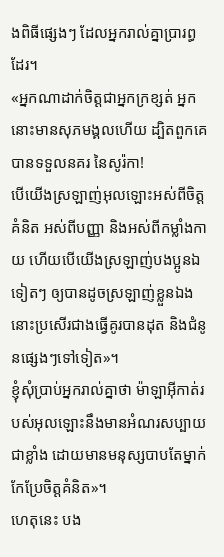ងពិធីផ្សេងៗ ដែលអ្នករាល់គ្នាប្រារព្ធដែរ។
«អ្នកណាដាក់ចិត្ដជាអ្នកក្រខ្សត់ អ្នកនោះមានសុភមង្គលហើយ ដ្បិតពួកគេបានទទួលនគរ នៃសូរ៉កា!
បើយើងស្រឡាញ់អុលឡោះអស់ពីចិត្ដគំនិត អស់ពីបញ្ញា និងអស់ពីកម្លាំងកាយ ហើយបើយើងស្រឡាញ់បងប្អូនឯទៀតៗ ឲ្យបានដូចស្រឡាញ់ខ្លួនឯង នោះប្រសើរជាងធ្វើគូរបានដុត និងជំនូនផ្សេងៗទៅទៀត»។
ខ្ញុំសុំប្រាប់អ្នករាល់គ្នាថា ម៉ាឡាអ៊ីកាត់របស់អុលឡោះនឹងមានអំណរសប្បាយជាខ្លាំង ដោយមានមនុស្សបាបតែម្នាក់កែប្រែចិត្ដគំនិត»។
ហេតុនេះ បង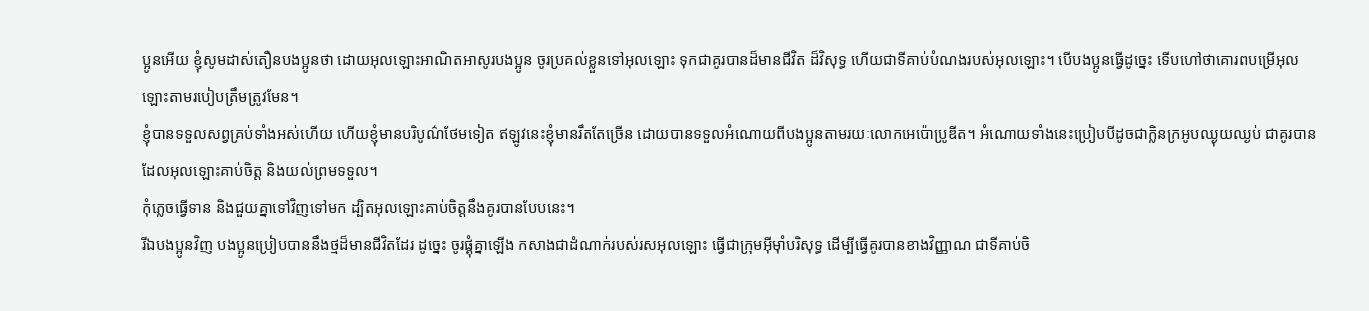ប្អូនអើយ ខ្ញុំសូមដាស់តឿនបងប្អូនថា ដោយអុលឡោះអាណិតអាសូរបងប្អូន ចូរប្រគល់ខ្លួនទៅអុលឡោះ ទុកជាគូរបានដ៏មានជីវិត ដ៏វិសុទ្ធ ហើយជាទីគាប់បំណងរបស់អុលឡោះ។ បើបងប្អូនធ្វើដូច្នេះ ទើបហៅថាគោរពបម្រើអុលឡោះតាមរបៀបត្រឹមត្រូវមែន។
ខ្ញុំបានទទួលសព្វគ្រប់ទាំងអស់ហើយ ហើយខ្ញុំមានបរិបូណ៌ថែមទៀត ឥឡូវនេះខ្ញុំមានរឹតតែច្រើន ដោយបានទទួលអំណោយពីបងប្អូនតាមរយៈលោកអេប៉ោប្រូឌីត។ អំណោយទាំងនេះប្រៀបបីដូចជាក្លិនក្រអូបឈ្ងុយឈ្ងប់ ជាគូរបានដែលអុលឡោះគាប់ចិត្ត និងយល់ព្រមទទួល។
កុំភ្លេចធ្វើទាន និងជួយគ្នាទៅវិញទៅមក ដ្បិតអុលឡោះគាប់ចិត្តនឹងគូរបានបែបនេះ។
រីឯបងប្អូនវិញ បងប្អូនប្រៀបបាននឹងថ្មដ៏មានជីវិតដែរ ដូច្នេះ ចូរផ្គុំគ្នាឡើង កសាងជាដំណាក់របស់រសអុលឡោះ ធ្វើជាក្រុមអ៊ីមុាំបរិសុទ្ធ ដើម្បីធ្វើគូរបានខាងវិញ្ញាណ ជាទីគាប់ចិ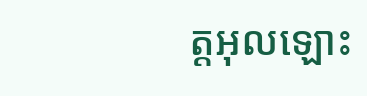ត្តអុលឡោះ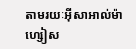តាមរយៈអ៊ីសាអាល់ម៉ាហ្សៀស